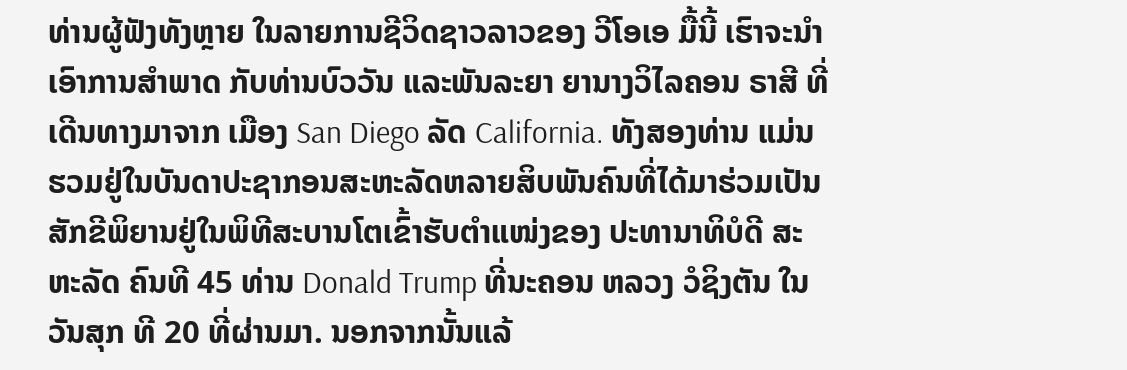ທ່ານຜູ້ຟັງທັງຫຼາຍ ໃນລາຍການຊີວິດຊາວລາວຂອງ ວີໂອເອ ມື້ນີ້ ເຮົາຈະນຳເອົາການສຳພາດ ກັບທ່ານບົວວັນ ແລະພັນລະຍາ ຍານາງວິໄລຄອນ ຣາສີ ທີ່ເດີນທາງມາຈາກ ເມືອງ San Diego ລັດ California. ທັງສອງທ່ານ ແມ່ນຮວມຢູ່ໃນບັນດາປະຊາກອນສະຫະລັດຫລາຍສິບພັນຄົນທີ່ໄດ້ມາຮ່ວມເປັນສັກຂີພິຍານຢູ່ໃນພິທີສະບານໂຕເຂົ້າຮັບຕຳແໜ່ງຂອງ ປະທານາທິບໍດີ ສະຫະລັດ ຄົນທີ 45 ທ່ານ Donald Trump ທີ່ນະຄອນ ຫລວງ ວໍຊິງຕັນ ໃນວັນສຸກ ທີ 20 ທີ່ຜ່ານມາ. ນອກຈາກນັ້ນແລ້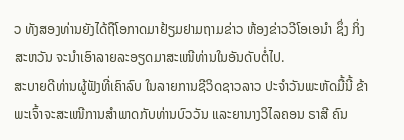ວ ທັງສອງທ່ານຍັງໄດ້ຖືໂອກາດມາຢ້ຽມຢາມຖາມຂ່າວ ຫ້ອງຂ່າວວີໂອເອນຳ ຊຶ່ງ ກິ່ງສະຫວັນ ຈະນຳເອົາລາຍລະອຽດມາສະເໜີທ່ານໃນອັນດັບຕໍ່ໄປ.
ສະບາຍດີທ່ານຜູ້ຟັງທີ່ເຄົາລົບ ໃນລາຍການຊີວິດຊາວລາວ ປະຈຳວັນພະຫັດມື້ນີ້ ຂ້າພະເຈົ້າຈະສະເໜີການສຳພາດກັບທ່ານບົວວັນ ແລະຍານາງວິໄລຄອນ ຣາສີ ຄົນ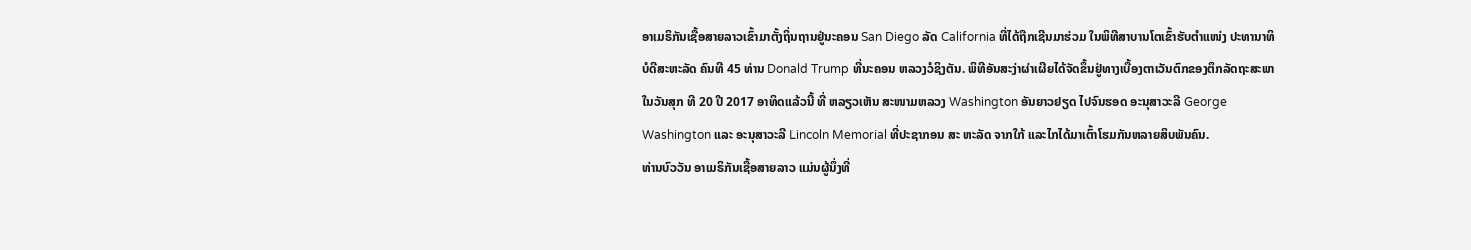ອາເມຣິກັນເຊື້ອສາຍລາວເຂົ້າມາຕັ້ງຖິ່ນຖານຢູ່ນະຄອນ San Diego ລັດ California ທີ່ໄດ້ຖືກເຊີນມາຮ່ວມ ໃນພິທີສາບານໂຕເຂົ້າຮັບຕຳແໜ່ງ ປະທານາທິບໍດີສະຫະລັດ ຄົນທີ 45 ທ່ານ Donald Trump ທີ່ນະຄອນ ຫລວງວໍຊິງຕັນ. ພິທີອັນສະງ່າຜ່າເຜີຍໄດ້ຈັດຂຶ້ນຢູ່ທາງເບື້ອງຕາເວັນຕົກຂອງຕຶກລັດຖະສະພາ ໃນວັນສຸກ ທີ 20 ປີ 2017 ອາທິດແລ້ວນີ້ ທີ່ ຫລຽວເຫັນ ສະໜາມຫລວງ Washington ອັນຍາວຢຽດ ໄປຈົນຮອດ ອະນຸສາວະລີ George Washington ແລະ ອະນຸສາວະລີ Lincoln Memorial ທີ່ປະຊາກອນ ສະ ຫະລັດ ຈາກໃກ້ ແລະໄກໄດ້ມາເຕົ້າໂຮມກັນຫລາຍສິບພັນຄົນ.
ທ່ານບົວວັນ ອາເມຣິກັນເຊື້ອສາຍລາວ ແມ່ນຜູ້ນຶ່ງທີ່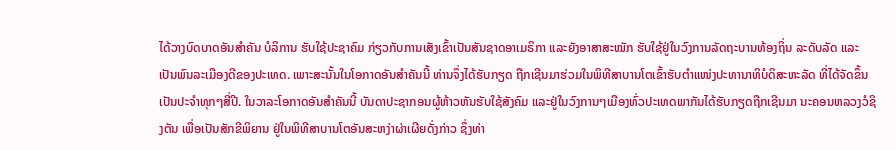ໄດ້ວາງບົດບາດອັນສຳຄັນ ບໍລິການ ຮັບໃຊ້ປະຊາຄົມ ກ່ຽວກັບການເສັງເຂົ້າເປັນສັນຊາດອາເມຣິກາ ແລະຍັງອາສາສະໝັກ ຮັບໃຊ້ຢູ່ໃນວົງການລັດຖະບານທ້ອງຖິ່ນ ລະດັບລັດ ແລະ ເປັນພົນລະເມືອງດີຂອງປະເທດ. ເພາະສະນັ້ນໃນໂອກາດອັນສຳຄັນນີ້ ທ່ານຈຶ່ງໄດ້ຮັບກຽດ ຖືກເຊີນມາຮ່ວມໃນພິທີສາບານໂຕເຂົ້າຮັບຕຳແໜ່ງປະທານາທິບໍດິສະຫະລັດ ທີ່ໄດ້ຈັດຂຶ້ນເປັນປະຈຳທຸກໆສີ່ປີ. ໃນວາລະໂອກາດອັນສໍາຄັນນີ້ ບັນດາປະຊາກອນຜູ້ຫ້າວຫັນຮັບໃຊ້ສັງຄົມ ແລະຢູ່ໃນວົງການໆເມືອງທົ່ວປະເທດພາກັນໄດ້ຮັບກຽດຖືກເຊີນມາ ນະຄອນຫລວງວໍຊິງຕັນ ເພື່ອເປັນສັກຂີພິຍານ ຢູ່ໃນພິທີສາບານໂຕອັນສະຫງ່າຜ່າເຜີຍດັ່ງກ່າວ ຊຶ່ງທ່າ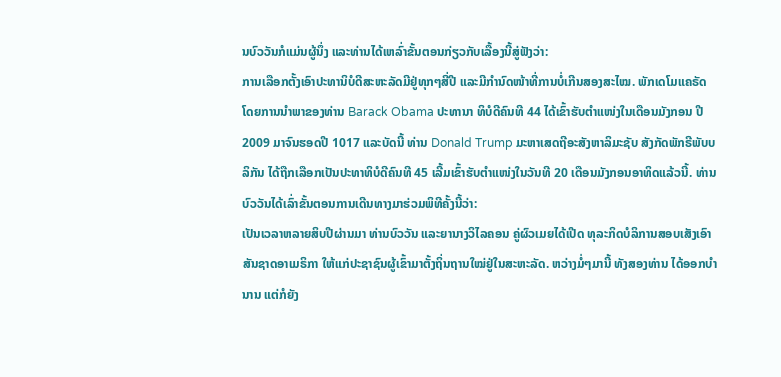ນບົວວັນກໍແມ່ນຜູ້ນຶ່ງ ແລະທ່ານໄດ້ເຫລົ່າຂັ້ນຕອນກ່ຽວກັບເລື້ອງນີ້ສູ່ຟັງວ່າ:
ການເລືອກຕັ້ງເອົາປະທານິບໍດີສະຫະລັດມີຢູ່ທຸກໆສີ່ປີ ແລະມີກຳນົດໜ້າທີ່ການບໍ່ເກີນສອງສະໄໝ. ພັກເດໂມແຄຣັດໂດຍການນຳພາຂອງທ່ານ Barack Obama ປະທານາ ທິບໍດີຄົນທີ 44 ໄດ້ເຂົ້າຮັບຕຳແໜ່ງໃນເດືອນມັງກອນ ປີ 2009 ມາຈົນຮອດປີ 1017 ແລະບັດນີ້ ທ່ານ Donald Trump ມະຫາເສດຖີອະສັງຫາລິມະຊັບ ສັງກັດພັກຣີພັບບລິກັນ ໄດ້ຖືກເລືອກເປັນປະທາທິບໍດີຄົນທີ 45 ເລີ້ມເຂົ້າຮັບຕຳແໜ່ງໃນວັນທີ 20 ເດືອນມັງກອນອາທິດແລ້ວນີ້. ທ່ານບົວວັນໄດ້ເລົ່າຂັ້ນຕອນການເດີນທາງມາຮ່ວມພິທີຄັ້ງນີ້ວ່າ:
ເປັນເວລາຫລາຍສິບປີຜ່ານມາ ທ່ານບົວວັນ ແລະຍານາງວິໄລຄອນ ຄູ່ຜົວເມຍໄດ້ເປີດ ທຸລະກິດບໍລິການສອບເສັງເອົາສັນຊາດອາເມຣິກາ ໃຫ້ແກ່ປະຊາຊົນຜູ້ເຂົ້າມາຕັ້ງຖິ່ນຖານໃໝ່ຢູ່ໃນສະຫະລັດ. ຫວ່າງມໍ່ໆມານີ້ ທັງສອງທ່ານ ໄດ້ອອກບໍານານ ແຕ່ກໍຍັງ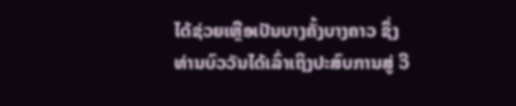ໄດ້ຊ່ວຍເຫຼືອເປັນບາງຄັ້ງບາງຄາວ ຊຶ່ງທ່ານບົວວັນໄດ້ເລົ່າເຖິງປະສົບການສູ່ ວີ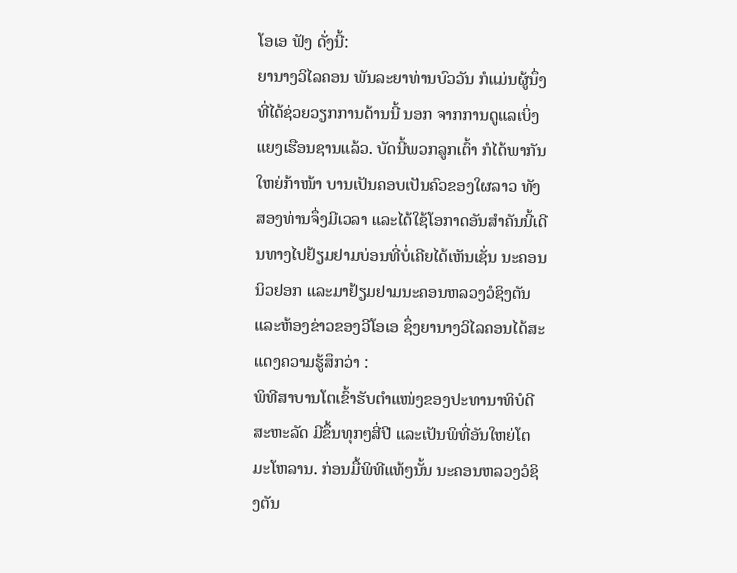ໂອເອ ຟັງ ດັ່ງນີ້:
ຍານາງວິໄລຄອນ ພັນລະຍາທ່ານບົວວັນ ກໍແມ່ນຜູ້ນຶ່ງທີ່ໄດ້ຊ່ວຍວຽກການດ້ານນີ້ ນອກ ຈາກການດູແລເບິ່ງແຍງເຮືອນຊານແລ້ວ. ບັດນີ້ພວກລູກເຕົ້າ ກໍໄດ້ພາກັນໃຫຍ່ກ້າໜ້າ ບານເປັນຄອບເປັນຄົວຂອງໃຜລາວ ທັງສອງທ່ານຈຶ່ງມີເວລາ ແລະໄດ້ໃຊ້ໂອກາດອັນສຳຄັນນີ້ເດີນທາງໄປຢ້ຽມຢາມບ່ອນທີ່ບໍ່ເຄີຍໄດ້ເຫັນເຊັ່ນ ນະຄອນນິວຢອກ ແລະມາຢ້ຽມຢາມນະຄອນຫລວງວໍຊິງຕັນ ແລະຫ້ອງຂ່າວຂອງວີໂອເອ ຊຶ່ງຍານາງວິໄລຄອນໄດ້ສະແດງຄວາມຮູ້ສຶກວ່າ :
ພິທີສາບານໂຕເຂົ້າຮັບຕຳແໜ່ງຂອງປະທານາທິບໍດີສະຫະລັດ ມີຂຶ້ນທຸກໆສີ່ປີ ແລະເປັນພິທີ່ອັນໃຫຍ່ໂຕມະໂຫລານ. ກ່ອນມື້ພິທີແທ້ໆນັ້ນ ນະຄອນຫລວງວໍຊິງຕັນ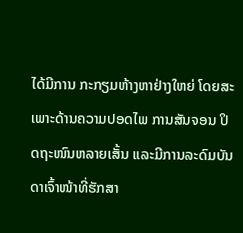ໄດ້ມີການ ກະກຽມຫ້າງຫາຢ່າງໃຫຍ່ ໂດຍສະເພາະດ້ານຄວາມປອດໄພ ການສັນຈອນ ປິດຖະໜົນຫລາຍເສັ້ນ ແລະມີການລະດົມບັນດາເຈົ້າໜ້າທີ່ຮັກສາ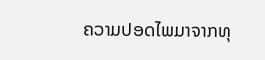ຄວາມປອດໄພມາຈາກທຸ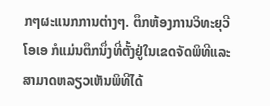ກໆຜະແນກການຕ່າງໆ. ຕຶກຫ້ອງການວິທະຍຸວີໂອເອ ກໍແມ່ນຕຶກນຶ່ງທີ່ຕັ້ງຢູ່ໃນເຂດຈັດພິທີແລະສາມາດຫລຽວເຫັນພິທີໄດ້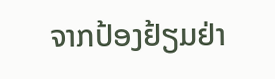ຈາກປ້ອງຢ້ຽມຢ່າ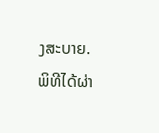ງສະບາຍ. ພິທີໄດ້ຜ່າ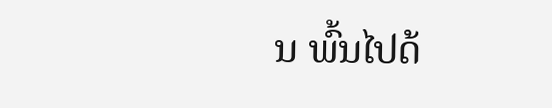ນ ພົ້ນໄປດ້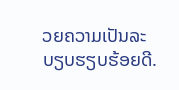ວຍຄວາມເປັນລະບຽບຮຽບຮ້ອຍດີ.